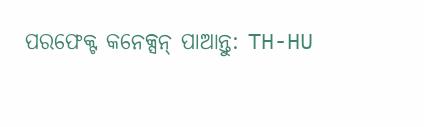ପରଫେକ୍ଟ କନେକ୍ସନ୍ ପାଆନ୍ତୁ: TH-HU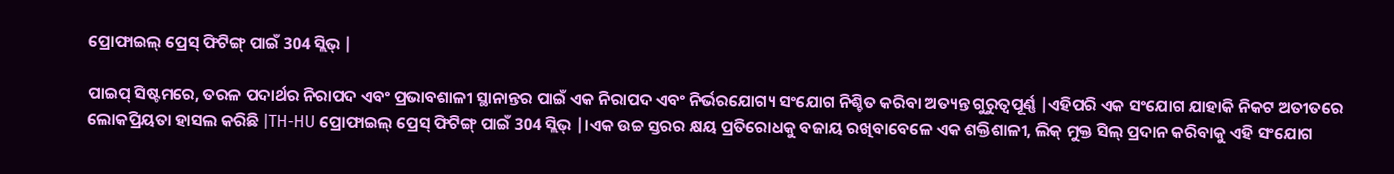ପ୍ରୋଫାଇଲ୍ ପ୍ରେସ୍ ଫିଟିଙ୍ଗ୍ ପାଇଁ 304 ସ୍ଲିଭ୍ |

ପାଇପ୍ ସିଷ୍ଟମରେ, ତରଳ ପଦାର୍ଥର ନିରାପଦ ଏବଂ ପ୍ରଭାବଶାଳୀ ସ୍ଥାନାନ୍ତର ପାଇଁ ଏକ ନିରାପଦ ଏବଂ ନିର୍ଭରଯୋଗ୍ୟ ସଂଯୋଗ ନିଶ୍ଚିତ କରିବା ଅତ୍ୟନ୍ତ ଗୁରୁତ୍ୱପୂର୍ଣ୍ଣ |ଏହିପରି ଏକ ସଂଯୋଗ ଯାହାକି ନିକଟ ଅତୀତରେ ଲୋକପ୍ରିୟତା ହାସଲ କରିଛି |TH-HU ପ୍ରୋଫାଇଲ୍ ପ୍ରେସ୍ ଫିଟିଙ୍ଗ୍ ପାଇଁ 304 ସ୍ଲିଭ୍ |।ଏକ ଉଚ୍ଚ ସ୍ତରର କ୍ଷୟ ପ୍ରତିରୋଧକୁ ବଜାୟ ରଖିବାବେଳେ ଏକ ଶକ୍ତିଶାଳୀ, ଲିକ୍ ମୁକ୍ତ ସିଲ୍ ପ୍ରଦାନ କରିବାକୁ ଏହି ସଂଯୋଗ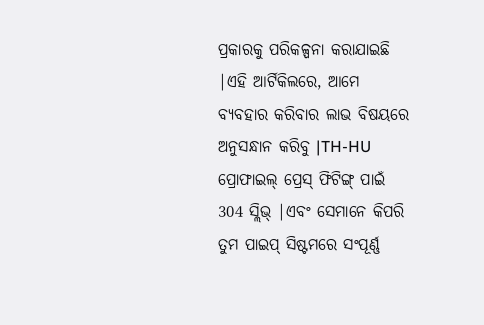ପ୍ରକାରକୁ ପରିକଳ୍ପନା କରାଯାଇଛି |ଏହି ଆର୍ଟିକିଲରେ, ଆମେ ବ୍ୟବହାର କରିବାର ଲାଭ ବିଷୟରେ ଅନୁସନ୍ଧାନ କରିବୁ |TH-HU ପ୍ରୋଫାଇଲ୍ ପ୍ରେସ୍ ଫିଟିଙ୍ଗ୍ ପାଇଁ 304 ସ୍ଲିଭ୍ |ଏବଂ ସେମାନେ କିପରି ତୁମ ପାଇପ୍ ସିଷ୍ଟମରେ ସଂପୂର୍ଣ୍ଣ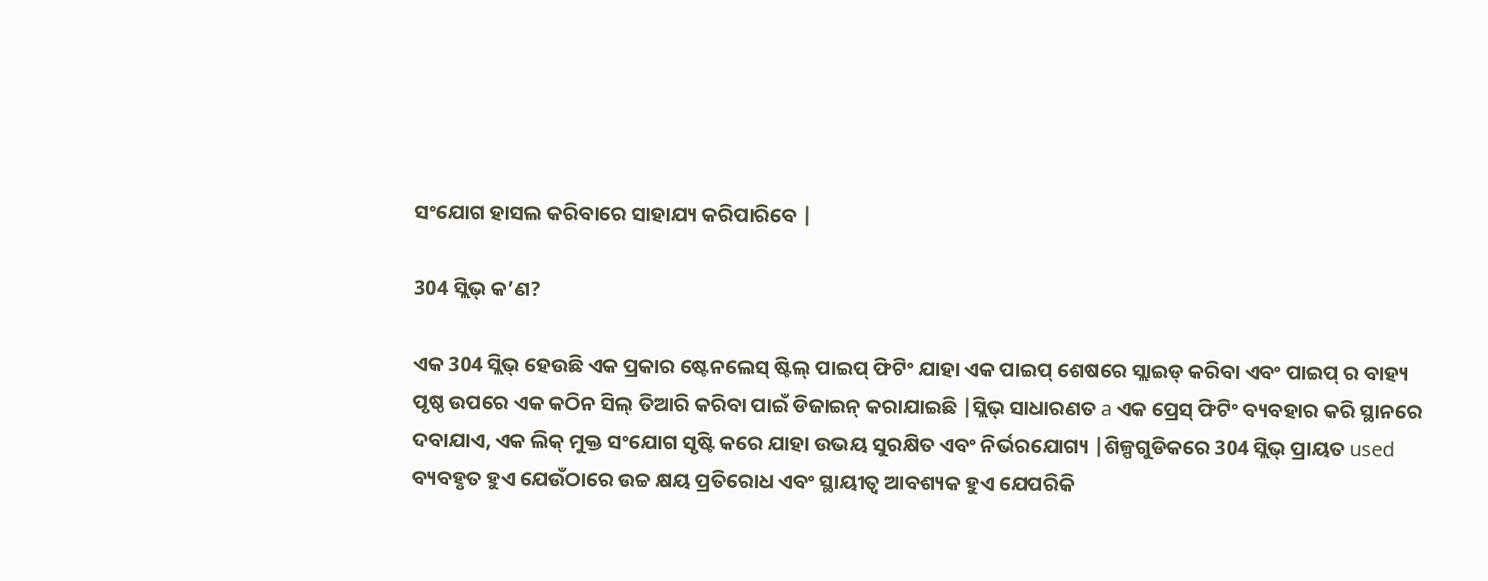ସଂଯୋଗ ହାସଲ କରିବାରେ ସାହାଯ୍ୟ କରିପାରିବେ |

304 ସ୍ଲିଭ୍ କ’ଣ?

ଏକ 304 ସ୍ଲିଭ୍ ହେଉଛି ଏକ ପ୍ରକାର ଷ୍ଟେନଲେସ୍ ଷ୍ଟିଲ୍ ପାଇପ୍ ଫିଟିଂ ଯାହା ଏକ ପାଇପ୍ ଶେଷରେ ସ୍ଲାଇଡ୍ କରିବା ଏବଂ ପାଇପ୍ ର ବାହ୍ୟ ପୃଷ୍ଠ ଉପରେ ଏକ କଠିନ ସିଲ୍ ତିଆରି କରିବା ପାଇଁ ଡିଜାଇନ୍ କରାଯାଇଛି |ସ୍ଲିଭ୍ ସାଧାରଣତ a ଏକ ପ୍ରେସ୍ ଫିଟିଂ ବ୍ୟବହାର କରି ସ୍ଥାନରେ ଦବାଯାଏ, ଏକ ଲିକ୍ ମୁକ୍ତ ସଂଯୋଗ ସୃଷ୍ଟି କରେ ଯାହା ଉଭୟ ସୁରକ୍ଷିତ ଏବଂ ନିର୍ଭରଯୋଗ୍ୟ |ଶିଳ୍ପଗୁଡିକରେ 304 ସ୍ଲିଭ୍ ପ୍ରାୟତ used ବ୍ୟବହୃତ ହୁଏ ଯେଉଁଠାରେ ଉଚ୍ଚ କ୍ଷୟ ପ୍ରତିରୋଧ ଏବଂ ସ୍ଥାୟୀତ୍ୱ ଆବଶ୍ୟକ ହୁଏ ଯେପରିକି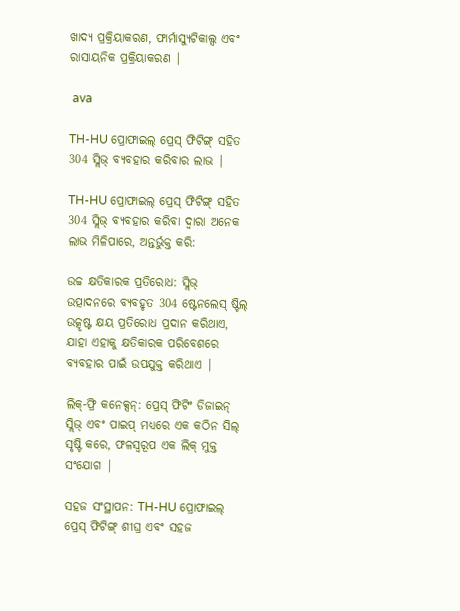ଖାଦ୍ୟ ପ୍ରକ୍ରିୟାକରଣ, ଫାର୍ମାସ୍ୟୁଟିକାଲ୍ସ ଏବଂ ରାସାୟନିକ ପ୍ରକ୍ରିୟାକରଣ |

 ava

TH-HU ପ୍ରୋଫାଇଲ୍ ପ୍ରେସ୍ ଫିଟିଙ୍ଗ୍ ସହିତ 304 ସ୍ଲିଭ୍ ବ୍ୟବହାର କରିବାର ଲାଭ |

TH-HU ପ୍ରୋଫାଇଲ୍ ପ୍ରେସ୍ ଫିଟିଙ୍ଗ୍ ସହିତ 304 ସ୍ଲିଭ୍ ବ୍ୟବହାର କରିବା ଦ୍ୱାରା ଅନେକ ଲାଭ ମିଳିପାରେ, ଅନ୍ତର୍ଭୁକ୍ତ କରି:

ଉଚ୍ଚ କ୍ଷତିକାରକ ପ୍ରତିରୋଧ: ସ୍ଲିଭ୍ ଉତ୍ପାଦନରେ ବ୍ୟବହୃତ 304 ଷ୍ଟେନଲେସ୍ ଷ୍ଟିଲ୍ ଉତ୍କୃଷ୍ଟ କ୍ଷୟ ପ୍ରତିରୋଧ ପ୍ରଦାନ କରିଥାଏ, ଯାହା ଏହାକୁ କ୍ଷତିକାରକ ପରିବେଶରେ ବ୍ୟବହାର ପାଇଁ ଉପଯୁକ୍ତ କରିଥାଏ |

ଲିକ୍-ଫ୍ରି କନେକ୍ସନ୍: ପ୍ରେସ୍ ଫିଟିଂ ଡିଜାଇନ୍ ସ୍ଲିଭ୍ ଏବଂ ପାଇପ୍ ମଧ୍ୟରେ ଏକ କଠିନ ସିଲ୍ ସୃଷ୍ଟି କରେ, ଫଳସ୍ୱରୂପ ଏକ ଲିକ୍ ମୁକ୍ତ ସଂଯୋଗ |

ସହଜ ସଂସ୍ଥାପନ: TH-HU ପ୍ରୋଫାଇଲ୍ ପ୍ରେସ୍ ଫିଟିଙ୍ଗ୍ ଶୀଘ୍ର ଏବଂ ସହଜ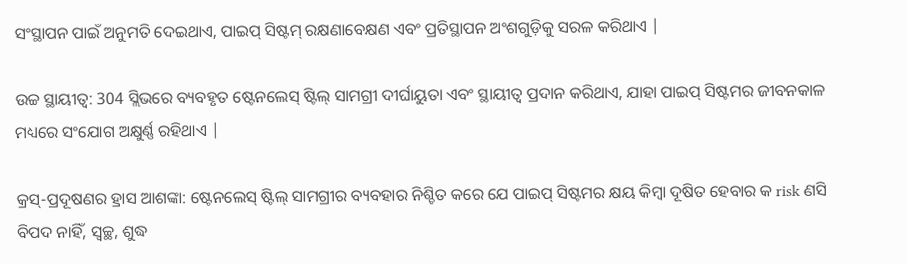ସଂସ୍ଥାପନ ପାଇଁ ଅନୁମତି ଦେଇଥାଏ, ପାଇପ୍ ସିଷ୍ଟମ୍ ରକ୍ଷଣାବେକ୍ଷଣ ଏବଂ ପ୍ରତିସ୍ଥାପନ ଅଂଶଗୁଡ଼ିକୁ ସରଳ କରିଥାଏ |

ଉଚ୍ଚ ସ୍ଥାୟୀତ୍ୱ: 304 ସ୍ଲିଭରେ ବ୍ୟବହୃତ ଷ୍ଟେନଲେସ୍ ଷ୍ଟିଲ୍ ସାମଗ୍ରୀ ଦୀର୍ଘାୟୁତା ଏବଂ ସ୍ଥାୟୀତ୍ୱ ପ୍ରଦାନ କରିଥାଏ, ଯାହା ପାଇପ୍ ସିଷ୍ଟମର ଜୀବନକାଳ ମଧ୍ୟରେ ସଂଯୋଗ ଅକ୍ଷୁର୍ଣ୍ଣ ରହିଥାଏ |

କ୍ରସ୍-ପ୍ରଦୂଷଣର ହ୍ରାସ ଆଶଙ୍କା: ଷ୍ଟେନଲେସ୍ ଷ୍ଟିଲ୍ ସାମଗ୍ରୀର ବ୍ୟବହାର ନିଶ୍ଚିତ କରେ ଯେ ପାଇପ୍ ସିଷ୍ଟମର କ୍ଷୟ କିମ୍ବା ଦୂଷିତ ହେବାର କ risk ଣସି ବିପଦ ନାହିଁ, ସ୍ୱଚ୍ଛ, ଶୁଦ୍ଧ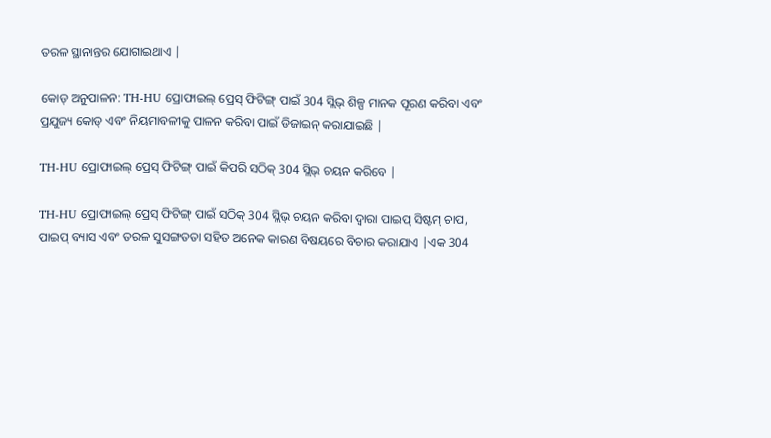ତରଳ ସ୍ଥାନାନ୍ତର ଯୋଗାଇଥାଏ |

କୋଡ୍ ଅନୁପାଳନ: TH-HU ପ୍ରୋଫାଇଲ୍ ପ୍ରେସ୍ ଫିଟିଙ୍ଗ୍ ପାଇଁ 304 ସ୍ଲିଭ୍ ଶିଳ୍ପ ମାନକ ପୂରଣ କରିବା ଏବଂ ପ୍ରଯୁଜ୍ୟ କୋଡ୍ ଏବଂ ନିୟମାବଳୀକୁ ପାଳନ କରିବା ପାଇଁ ଡିଜାଇନ୍ କରାଯାଇଛି |

TH-HU ପ୍ରୋଫାଇଲ୍ ପ୍ରେସ୍ ଫିଟିଙ୍ଗ୍ ପାଇଁ କିପରି ସଠିକ୍ 304 ସ୍ଲିଭ୍ ଚୟନ କରିବେ |

TH-HU ପ୍ରୋଫାଇଲ୍ ପ୍ରେସ୍ ଫିଟିଙ୍ଗ୍ ପାଇଁ ସଠିକ୍ 304 ସ୍ଲିଭ୍ ଚୟନ କରିବା ଦ୍ୱାରା ପାଇପ୍ ସିଷ୍ଟମ୍ ଚାପ, ପାଇପ୍ ବ୍ୟାସ ଏବଂ ତରଳ ସୁସଙ୍ଗତତା ସହିତ ଅନେକ କାରଣ ବିଷୟରେ ବିଚାର କରାଯାଏ |ଏକ 304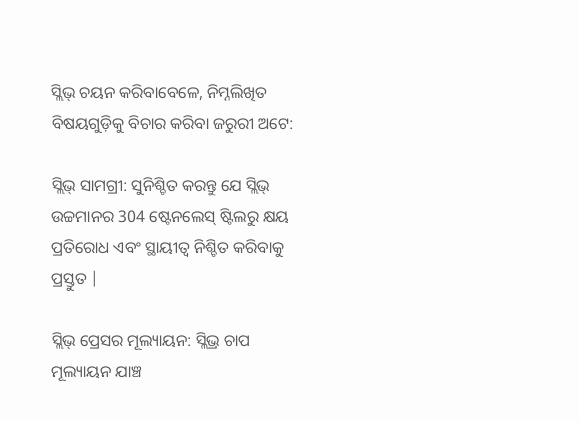ସ୍ଲିଭ୍ ଚୟନ କରିବାବେଳେ, ନିମ୍ନଲିଖିତ ବିଷୟଗୁଡ଼ିକୁ ବିଚାର କରିବା ଜରୁରୀ ଅଟେ:

ସ୍ଲିଭ୍ ସାମଗ୍ରୀ: ସୁନିଶ୍ଚିତ କରନ୍ତୁ ଯେ ସ୍ଲିଭ୍ ଉଚ୍ଚମାନର 304 ଷ୍ଟେନଲେସ୍ ଷ୍ଟିଲରୁ କ୍ଷୟ ପ୍ରତିରୋଧ ଏବଂ ସ୍ଥାୟୀତ୍ୱ ନିଶ୍ଚିତ କରିବାକୁ ପ୍ରସ୍ତୁତ |

ସ୍ଲିଭ୍ ପ୍ରେସର ମୂଲ୍ୟାୟନ: ସ୍ଲିଭ୍ର ଚାପ ମୂଲ୍ୟାୟନ ଯାଞ୍ଚ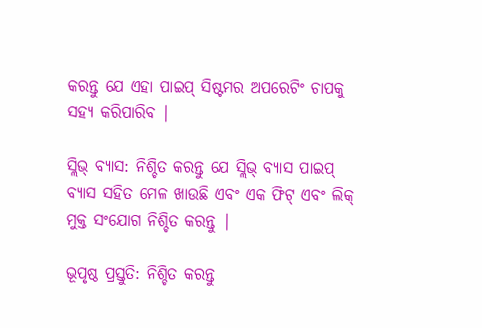କରନ୍ତୁ ଯେ ଏହା ପାଇପ୍ ସିଷ୍ଟମର ଅପରେଟିଂ ଚାପକୁ ସହ୍ୟ କରିପାରିବ |

ସ୍ଲିଭ୍ ବ୍ୟାସ: ନିଶ୍ଚିତ କରନ୍ତୁ ଯେ ସ୍ଲିଭ୍ ବ୍ୟାସ ପାଇପ୍ ବ୍ୟାସ ସହିତ ମେଳ ଖାଉଛି ଏବଂ ଏକ ଫିଟ୍ ଏବଂ ଲିକ୍ ମୁକ୍ତ ସଂଯୋଗ ନିଶ୍ଚିତ କରନ୍ତୁ |

ଭୂପୃଷ୍ଠ ପ୍ରସ୍ତୁତି: ନିଶ୍ଚିତ କରନ୍ତୁ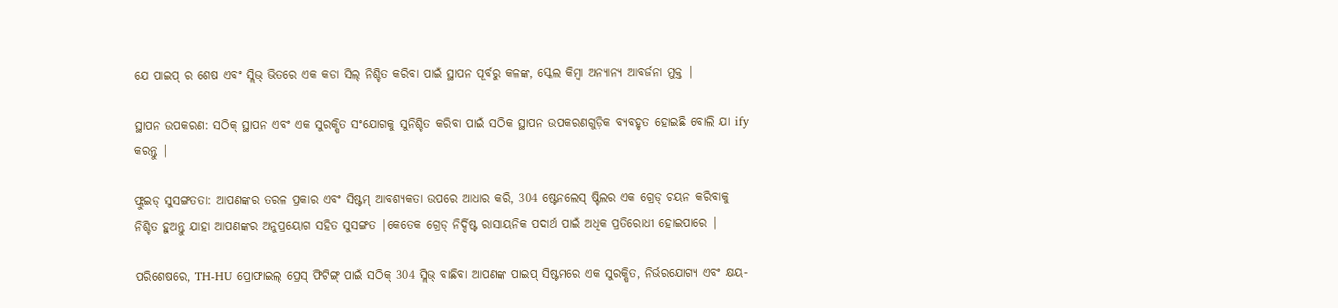ଯେ ପାଇପ୍ ର ଶେଷ ଏବଂ ସ୍ଲିଭ୍ ଭିତରେ ଏକ କଡା ସିଲ୍ ନିଶ୍ଚିତ କରିବା ପାଇଁ ସ୍ଥାପନ ପୂର୍ବରୁ କଳଙ୍କ, ସ୍କେଲ କିମ୍ବା ଅନ୍ୟାନ୍ୟ ଆବର୍ଜନା ମୁକ୍ତ |

ସ୍ଥାପନ ଉପକରଣ: ସଠିକ୍ ସ୍ଥାପନ ଏବଂ ଏକ ସୁରକ୍ଷିତ ସଂଯୋଗକୁ ସୁନିଶ୍ଚିତ କରିବା ପାଇଁ ସଠିକ ସ୍ଥାପନ ଉପକରଣଗୁଡ଼ିକ ବ୍ୟବହୃତ ହୋଇଛି ବୋଲି ଯା ify କରନ୍ତୁ |

ଫ୍ଲୁଇଡ୍ ସୁସଙ୍ଗତତା: ଆପଣଙ୍କର ତରଳ ପ୍ରକାର ଏବଂ ସିଷ୍ଟମ୍ ଆବଶ୍ୟକତା ଉପରେ ଆଧାର କରି, 304 ଷ୍ଟେନଲେସ୍ ଷ୍ଟିଲର ଏକ ଗ୍ରେଡ୍ ଚୟନ କରିବାକୁ ନିଶ୍ଚିତ ହୁଅନ୍ତୁ ଯାହା ଆପଣଙ୍କର ଅନୁପ୍ରୟୋଗ ସହିତ ସୁସଙ୍ଗତ |କେତେକ ଗ୍ରେଡ୍ ନିର୍ଦ୍ଦିଷ୍ଟ ରାସାୟନିକ ପଦାର୍ଥ ପାଇଁ ଅଧିକ ପ୍ରତିରୋଧୀ ହୋଇପାରେ |

ପରିଶେଷରେ, TH-HU ପ୍ରୋଫାଇଲ୍ ପ୍ରେସ୍ ଫିଟିଙ୍ଗ୍ ପାଇଁ ସଠିକ୍ 304 ସ୍ଲିଭ୍ ବାଛିବା ଆପଣଙ୍କ ପାଇପ୍ ସିଷ୍ଟମରେ ଏକ ସୁରକ୍ଷିତ, ନିର୍ଭରଯୋଗ୍ୟ ଏବଂ କ୍ଷୟ-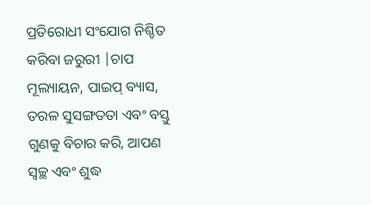ପ୍ରତିରୋଧୀ ସଂଯୋଗ ନିଶ୍ଚିତ କରିବା ଜରୁରୀ |ଚାପ ମୂଲ୍ୟାୟନ, ପାଇପ୍ ବ୍ୟାସ, ତରଳ ସୁସଙ୍ଗତତା ଏବଂ ବସ୍ତୁ ଗୁଣକୁ ବିଚାର କରି, ଆପଣ ସ୍ୱଚ୍ଛ ଏବଂ ଶୁଦ୍ଧ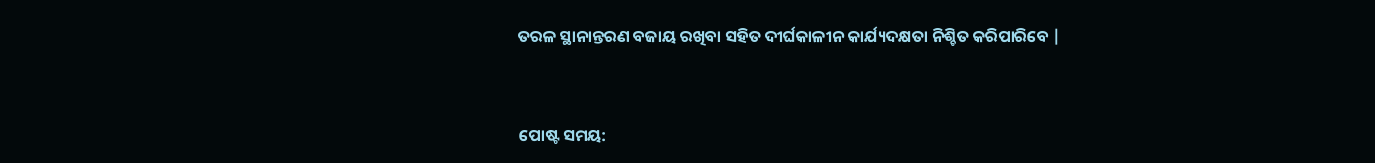ତରଳ ସ୍ଥାନାନ୍ତରଣ ବଜାୟ ରଖିବା ସହିତ ଦୀର୍ଘକାଳୀନ କାର୍ଯ୍ୟଦକ୍ଷତା ନିଶ୍ଚିତ କରିପାରିବେ |


ପୋଷ୍ଟ ସମୟ: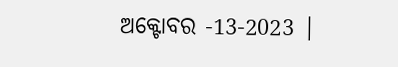ଅକ୍ଟୋବର -13-2023 |